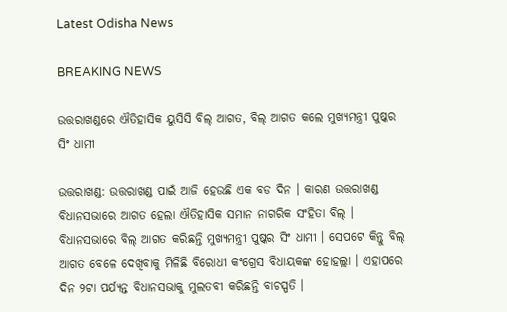Latest Odisha News

BREAKING NEWS

ଉତ୍ତରାଖଣ୍ଡରେ ଐତିହାସିକ ୟୁସିସି ବିଲ୍ ଆଗତ, ବିଲ୍ ଆଗତ କଲେ ମୁଖ୍ୟମନ୍ତ୍ରୀ ପୁଷ୍କର ସିଂ ଧାମୀ

ଉତ୍ତରାଖଣ୍ଡ: ଉତ୍ତରାଖଣ୍ଡ ପାଇଁ ଆଜି ହେଉଛି ଏକ ବଡ ଦିନ । କାରଣ ଉତ୍ତରାଖଣ୍ଡ ବିଧାନସଭାରେ ଆଗତ ହେଲା ଐତିହାସିକ ସମାନ ନାଗରିକ ସଂହିତା ବିଲ୍‌ । ବିଧାନସଭାରେ ବିଲ୍‌ ଆଗତ କରିଛନ୍ତି ମୁଖ୍ୟମନ୍ତ୍ରୀ ପୁଷ୍କର ସିଂ ଧାମୀ । ସେପଟେ କିନ୍ତୁ ବିଲ୍ ଆଗତ ବେଳେ ଦେଖିବାକୁ ମିଳିଛି ବିରୋଧୀ କଂଗ୍ରେସ ବିଧାୟକଙ୍କ ହୋହଲ୍ଲା । ଏହାପରେ ଦିନ ୨ଟା ପର୍ଯ୍ୟନ୍ତ ବିଧାନସଭାକୁ ମୁଲତବୀ କରିଛନ୍ତି ବାଚସ୍ପତି ।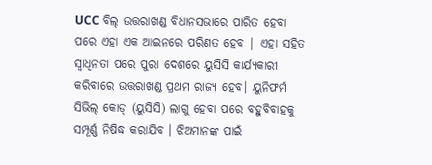UCC ବିଲ୍ ଉତ୍ତରାଖଣ୍ଡ ବିଧାନସଭାରେ ପାରିତ ହେବା ପରେ ଏହା ଏକ ଆଇନରେ ପରିଣତ ହେବ | ଏହା ସହିତ ସ୍ଵାଧିନତା ପରେ ପୁରା ଦେଶରେ ୟୁସିସି କାର୍ଯ୍ୟକାରୀ କରିବାରେ ଉତ୍ତରାଖଣ୍ଡ ପ୍ରଥମ ରାଜ୍ୟ ହେବ। ୟୁନିଫର୍ମ ସିଭିଲ୍ କୋଡ୍ (ୟୁସିସି) ଲାଗୁ ହେବା ପରେ ବହୁବିବାହକୁ ସମ୍ପୂର୍ଣ୍ଣ ନିଷିଦ୍ଧ କରାଯିବ । ଝିଅମାନଙ୍କ ପାଇଁ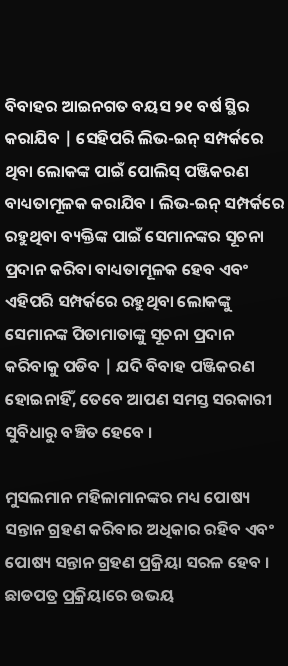ବିବାହର ଆଇନଗତ ବୟସ ୨୧ ବର୍ଷ ସ୍ଥିର କରାଯିବ | ସେହିପରି ଲିଭ-ଇନ୍ ସମ୍ପର୍କରେ ଥିବା ଲୋକଙ୍କ ପାଇଁ ପୋଲିସ୍ ପଞ୍ଜିକରଣ ବାଧ୍ୟତାମୂଳକ କରାଯିବ । ଲିଭ-ଇନ୍ ସମ୍ପର୍କରେ ରହୁଥିବା ବ୍ୟକ୍ତିଙ୍କ ପାଇଁ ସେମାନଙ୍କର ସୂଚନା ପ୍ରଦାନ କରିବା ବାଧ୍ୟତାମୂଳକ ହେବ ଏବଂ ଏହିପରି ସମ୍ପର୍କରେ ରହୁଥିବା ଲୋକଙ୍କୁ ସେମାନଙ୍କ ପିତାମାତାଙ୍କୁ ସୂଚନା ପ୍ରଦାନ କରିବାକୁ ପଡିବ | ଯଦି ବିବାହ ପଞ୍ଜିକରଣ ହୋଇନାହିଁ, ତେବେ ଆପଣ ସମସ୍ତ ସରକାରୀ ସୁବିଧାରୁ ବଞ୍ଚିତ ହେବେ ।

ମୁସଲମାନ ମହିଳାମାନଙ୍କର ମଧ୍ୟ ପୋଷ୍ୟ ସନ୍ତାନ ଗ୍ରହଣ କରିବାର ଅଧିକାର ରହିବ ଏବଂ ପୋଷ୍ୟ ସନ୍ତାନ ଗ୍ରହଣ ପ୍ରକ୍ରିୟା ସରଳ ହେବ । ଛାଡପତ୍ର ପ୍ରକ୍ରିୟାରେ ଉଭୟ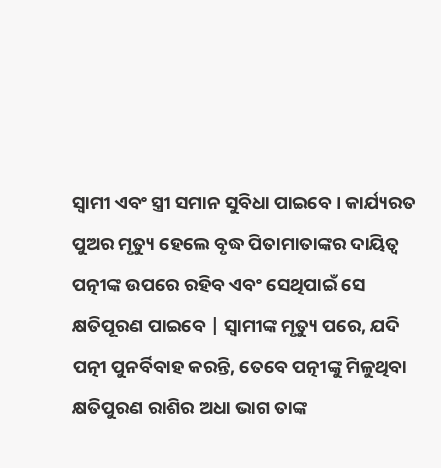ସ୍ୱାମୀ ଏବଂ ସ୍ତ୍ରୀ ସମାନ ସୁବିଧା ପାଇବେ । କାର୍ଯ୍ୟରତ ପୁଅର ମୃତ୍ୟୁ ହେଲେ ବୃଦ୍ଧ ପିତାମାତାଙ୍କର ଦାୟିତ୍ୱ ପତ୍ନୀଙ୍କ ଉପରେ ରହିବ ଏବଂ ସେଥିପାଇଁ ସେ କ୍ଷତିପୂରଣ ପାଇବେ | ସ୍ୱାମୀଙ୍କ ମୃତ୍ୟୁ ପରେ, ଯଦି ପତ୍ନୀ ପୁନର୍ବିବାହ କରନ୍ତି, ତେବେ ପତ୍ନୀଙ୍କୁ ମିଳୁଥିବା କ୍ଷତିପୁରଣ ରାଶିର ଅଧା ଭାଗ ତାଙ୍କ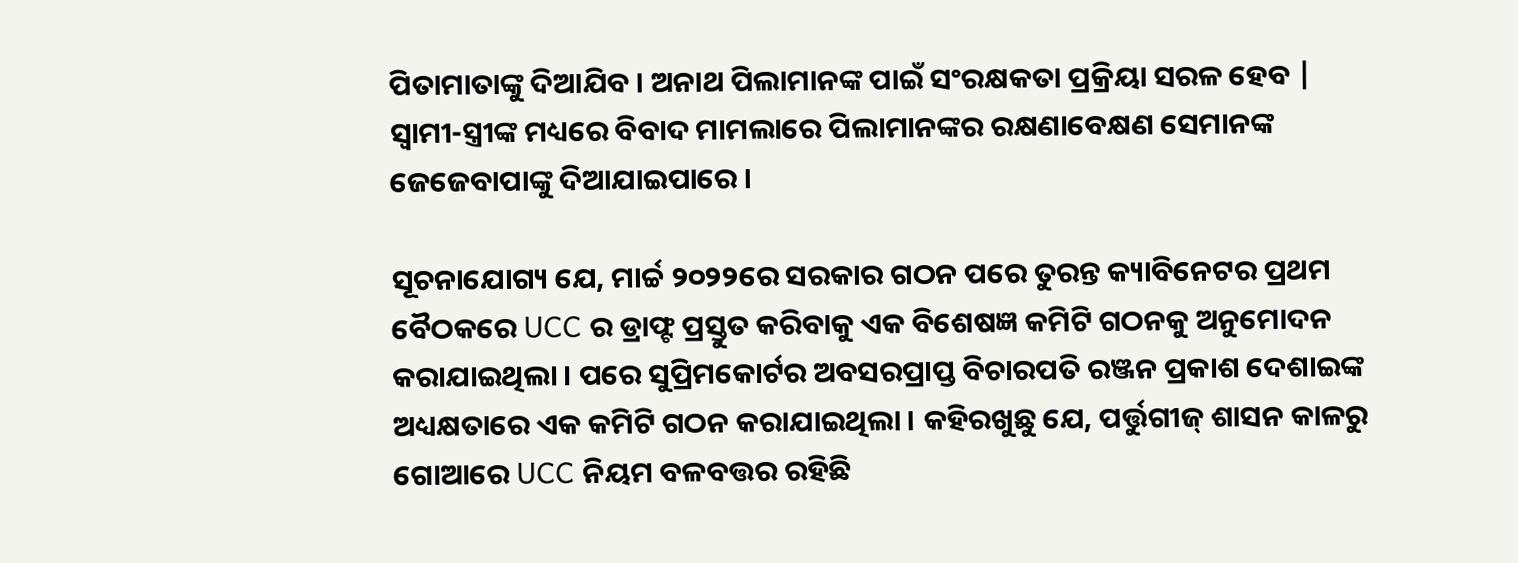ପିତାମାତାଙ୍କୁ ଦିଆଯିବ । ଅନାଥ ପିଲାମାନଙ୍କ ପାଇଁ ସଂରକ୍ଷକତା ପ୍ରକ୍ରିୟା ସରଳ ହେବ | ସ୍ୱାମୀ-ସ୍ତ୍ରୀଙ୍କ ମଧ୍ୟରେ ବିବାଦ ମାମଲାରେ ପିଲାମାନଙ୍କର ରକ୍ଷଣାବେକ୍ଷଣ ସେମାନଙ୍କ ଜେଜେବାପାଙ୍କୁ ଦିଆଯାଇପାରେ ।

ସୂଚନାଯୋଗ୍ୟ ଯେ, ମାର୍ଚ୍ଚ ୨୦୨୨ରେ ସରକାର ଗଠନ ପରେ ତୁରନ୍ତ କ୍ୟାବିନେଟର ପ୍ରଥମ ବୈଠକରେ UCC ର ଡ୍ରାଫ୍ଟ ପ୍ରସ୍ତୁତ କରିବାକୁ ଏକ ବିଶେଷଜ୍ଞ କମିଟି ଗଠନକୁ ଅନୁମୋଦନ କରାଯାଇଥିଲା । ପରେ ସୁପ୍ରିମକୋର୍ଟର ଅବସରପ୍ରାପ୍ତ ବିଚାରପତି ରଞ୍ଜନ ପ୍ରକାଶ ଦେଶାଇଙ୍କ ଅଧ୍ୟକ୍ଷତାରେ ଏକ କମିଟି ଗଠନ କରାଯାଇଥିଲା । କହିରଖୁଛୁ ଯେ, ପର୍ତ୍ତୁଗୀଜ୍ ଶାସନ କାଳରୁ ଗୋଆରେ UCC ନିୟମ ବଳବତ୍ତର ରହିଛି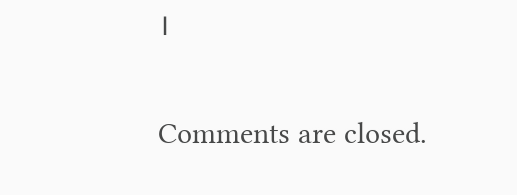।

Comments are closed.